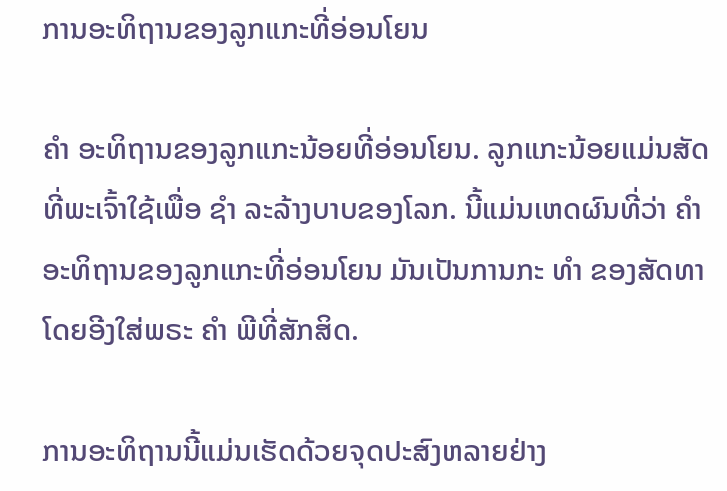ການອະທິຖານຂອງລູກແກະທີ່ອ່ອນໂຍນ

ຄຳ ອະທິຖານຂອງລູກແກະນ້ອຍທີ່ອ່ອນໂຍນ. ລູກແກະນ້ອຍແມ່ນສັດທີ່ພະເຈົ້າໃຊ້ເພື່ອ ຊຳ ລະລ້າງບາບຂອງໂລກ. ນີ້ແມ່ນເຫດຜົນທີ່ວ່າ ຄຳ ອະທິຖານຂອງລູກແກະທີ່ອ່ອນໂຍນ ມັນເປັນການກະ ທຳ ຂອງສັດທາໂດຍອີງໃສ່ພຣະ ຄຳ ພີທີ່ສັກສິດ.

ການອະທິຖານນີ້ແມ່ນເຮັດດ້ວຍຈຸດປະສົງຫລາຍຢ່າງ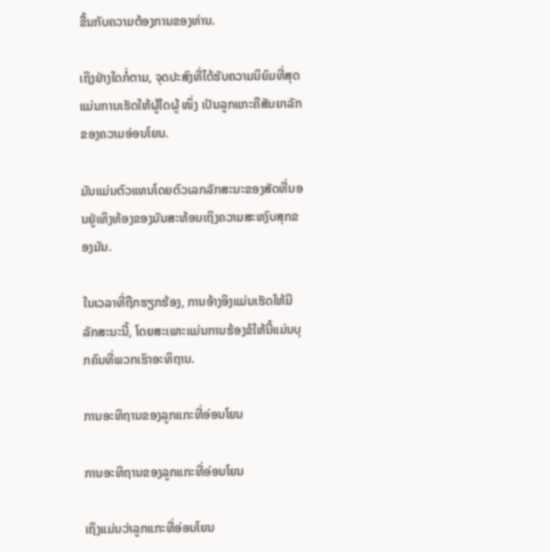ຂື້ນກັບຄວາມຕ້ອງການຂອງທ່ານ.

ເຖິງຢ່າງໃດກໍ່ຕາມ, ຈຸດປະສົງທີ່ໄດ້ຮັບຄວາມນິຍົມທີ່ສຸດແມ່ນການເຮັດໃຫ້ຜູ້ໃດຜູ້ ໜຶ່ງ ເປັນລູກແກະຄືສັນຍາລັກຂອງຄວາມອ່ອນໂຍນ.

ມັນແມ່ນຕົວແທນໂດຍຕົວເລກລັກສະນະຂອງສັດທີ່ນອນຢູ່ເທິງທ້ອງຂອງມັນສະທ້ອນເຖິງຄວາມສະຫງົບສຸກຂອງມັນ.

ໃນເວລາທີ່ຖືກຮຽກຮ້ອງ, ການອ້າງອິງແມ່ນເຮັດໃຫ້ມີລັກສະນະນີ້, ໂດຍສະເພາະແມ່ນການຮ້ອງຂໍໃຫ້ນີ້ແມ່ນບຸກຄົນທີ່ພວກເຮົາອະທິຖານ.

ການອະທິຖານຂອງລູກແກະທີ່ອ່ອນໂຍນ

ການອະທິຖານຂອງລູກແກະທີ່ອ່ອນໂຍນ

ເຖິງແມ່ນວ່າລູກແກະທີ່ອ່ອນໂຍນ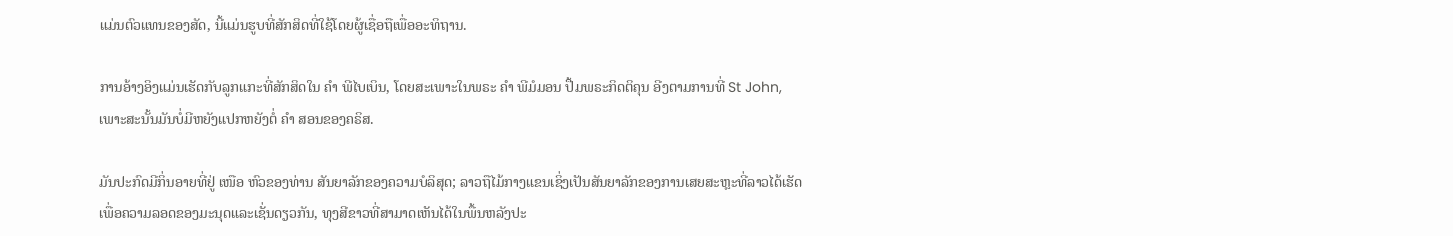ແມ່ນຕົວແທນຂອງສັດ, ນີ້ແມ່ນຮູບທີ່ສັກສິດທີ່ໃຊ້ໂດຍຜູ້ເຊື່ອຖືເພື່ອອະທິຖານ.

ການອ້າງອິງແມ່ນເຮັດກັບລູກແກະທີ່ສັກສິດໃນ ຄຳ ພີໄບເບິນ, ໂດຍສະເພາະໃນພຣະ ຄຳ ພີມໍມອນ ປື້ມພຣະກິດຕິຄຸນ ອີງຕາມການທີ່ St John, ເພາະສະນັ້ນມັນບໍ່ມີຫຍັງແປກຫຍັງຕໍ່ ຄຳ ສອນຂອງຄຣິສ.

ມັນປະກົດມີກິ່ນອາຍທີ່ຢູ່ ເໜືອ ຫົວຂອງທ່ານ ສັນຍາລັກຂອງຄວາມບໍລິສຸດ; ລາວຖືໄມ້ກາງແຂນເຊິ່ງເປັນສັນຍາລັກຂອງການເສຍສະຫຼະທີ່ລາວໄດ້ເຮັດເພື່ອຄວາມລອດຂອງມະນຸດແລະເຊັ່ນດຽວກັນ, ທຸງສີຂາວທີ່ສາມາດເຫັນໄດ້ໃນພື້ນຫລັງປະ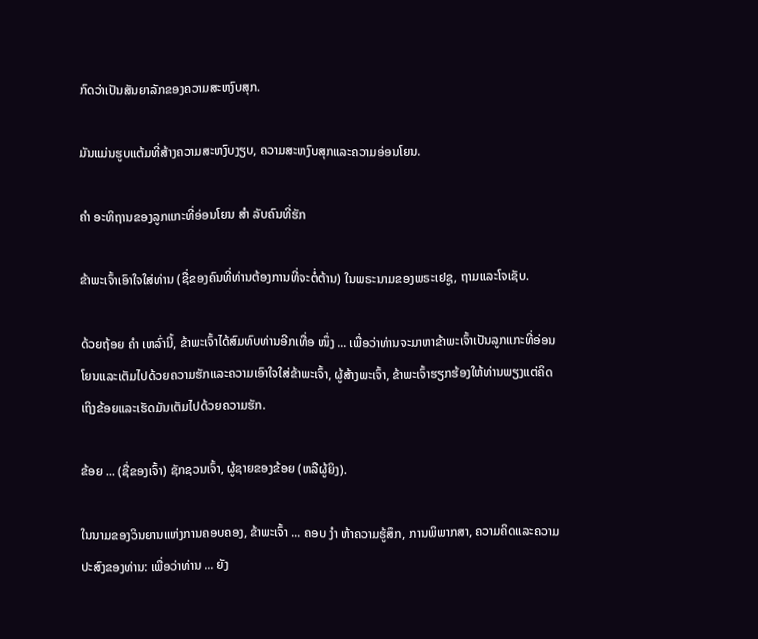ກົດວ່າເປັນສັນຍາລັກຂອງຄວາມສະຫງົບສຸກ.

ມັນແມ່ນຮູບແຕ້ມທີ່ສ້າງຄວາມສະຫງົບງຽບ, ຄວາມສະຫງົບສຸກແລະຄວາມອ່ອນໂຍນ.

ຄຳ ອະທິຖານຂອງລູກແກະທີ່ອ່ອນໂຍນ ສຳ ລັບຄົນທີ່ຮັກ

ຂ້າພະເຈົ້າເອົາໃຈໃສ່ທ່ານ (ຊື່ຂອງຄົນທີ່ທ່ານຕ້ອງການທີ່ຈະຕໍ່ຕ້ານ) ໃນພຣະນາມຂອງພຣະເຢຊູ, ຖາມແລະໂຈເຊັບ.

ດ້ວຍຖ້ອຍ ຄຳ ເຫລົ່ານີ້, ຂ້າພະເຈົ້າໄດ້ສົມທົບທ່ານອີກເທື່ອ ໜຶ່ງ ... ເພື່ອວ່າທ່ານຈະມາຫາຂ້າພະເຈົ້າເປັນລູກແກະທີ່ອ່ອນໂຍນແລະເຕັມໄປດ້ວຍຄວາມຮັກແລະຄວາມເອົາໃຈໃສ່ຂ້າພະເຈົ້າ, ຜູ້ສ້າງພະເຈົ້າ, ຂ້າພະເຈົ້າຮຽກຮ້ອງໃຫ້ທ່ານພຽງແຕ່ຄິດເຖິງຂ້ອຍແລະເຮັດມັນເຕັມໄປດ້ວຍຄວາມຮັກ.

ຂ້ອຍ ... (ຊື່ຂອງເຈົ້າ) ຊັກຊວນເຈົ້າ, ຜູ້ຊາຍຂອງຂ້ອຍ (ຫລືຜູ້ຍິງ).

ໃນນາມຂອງວິນຍານແຫ່ງການຄອບຄອງ, ຂ້າພະເຈົ້າ ... ຄອບ ງຳ ຫ້າຄວາມຮູ້ສຶກ, ການພິພາກສາ, ຄວາມຄິດແລະຄວາມປະສົງຂອງທ່ານ: ເພື່ອວ່າທ່ານ ... ຍັງ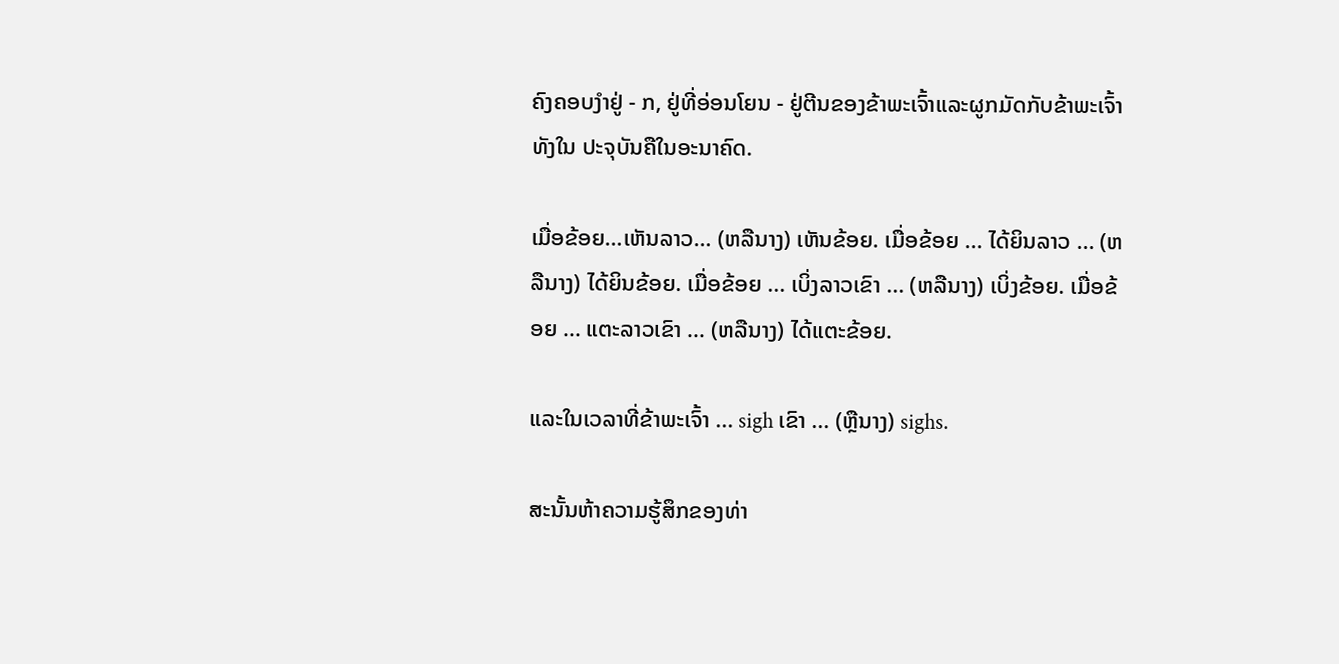ຄົງຄອບງໍາຢູ່ - ກ, ຢູ່ທີ່ອ່ອນໂຍນ - ຢູ່ຕີນຂອງຂ້າພະເຈົ້າແລະຜູກມັດກັບຂ້າພະເຈົ້າທັງໃນ ປະຈຸບັນຄືໃນອະນາຄົດ.

ເມື່ອຂ້ອຍ…ເຫັນລາວ… (ຫລືນາງ) ເຫັນຂ້ອຍ. ເມື່ອຂ້ອຍ ... ໄດ້ຍິນລາວ ... (ຫລືນາງ) ໄດ້ຍິນຂ້ອຍ. ເມື່ອຂ້ອຍ ... ເບິ່ງລາວເຂົາ ... (ຫລືນາງ) ເບິ່ງຂ້ອຍ. ເມື່ອຂ້ອຍ ... ແຕະລາວເຂົາ ... (ຫລືນາງ) ໄດ້ແຕະຂ້ອຍ.

ແລະໃນເວລາທີ່ຂ້າພະເຈົ້າ ... sigh ເຂົາ ... (ຫຼືນາງ) sighs.

ສະນັ້ນຫ້າຄວາມຮູ້ສຶກຂອງທ່າ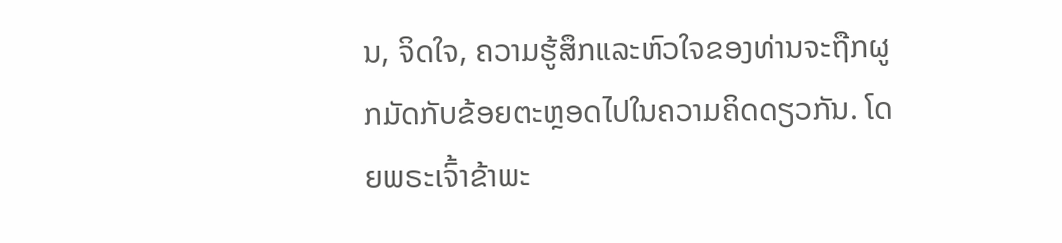ນ, ຈິດໃຈ, ຄວາມຮູ້ສຶກແລະຫົວໃຈຂອງທ່ານຈະຖືກຜູກມັດກັບຂ້ອຍຕະຫຼອດໄປໃນຄວາມຄິດດຽວກັນ. ໂດຍພຣະເຈົ້າຂ້າພະ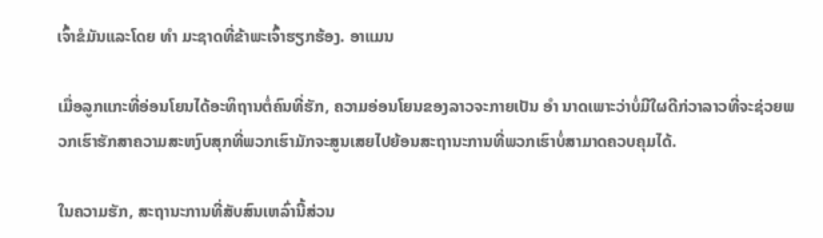ເຈົ້າຂໍມັນແລະໂດຍ ທຳ ມະຊາດທີ່ຂ້າພະເຈົ້າຮຽກຮ້ອງ. ອາແມນ

ເມື່ອລູກແກະທີ່ອ່ອນໂຍນໄດ້ອະທິຖານຕໍ່ຄົນທີ່ຮັກ, ຄວາມອ່ອນໂຍນຂອງລາວຈະກາຍເປັນ ອຳ ນາດເພາະວ່າບໍ່ມີໃຜດີກ່ວາລາວທີ່ຈະຊ່ວຍພວກເຮົາຮັກສາຄວາມສະຫງົບສຸກທີ່ພວກເຮົາມັກຈະສູນເສຍໄປຍ້ອນສະຖານະການທີ່ພວກເຮົາບໍ່ສາມາດຄວບຄຸມໄດ້.

ໃນຄວາມຮັກ, ສະຖານະການທີ່ສັບສົນເຫລົ່ານີ້ສ່ວນ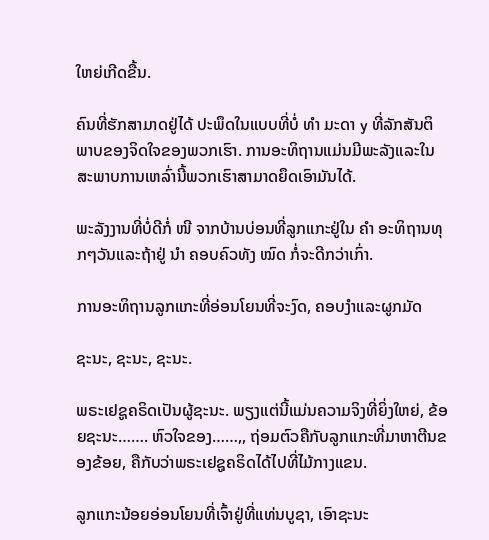ໃຫຍ່ເກີດຂື້ນ.

ຄົນທີ່ຮັກສາມາດຢູ່ໄດ້ ປະພຶດໃນແບບທີ່ບໍ່ ທຳ ມະດາ y ທີ່ລັກສັນຕິພາບຂອງຈິດໃຈຂອງພວກເຮົາ. ການອະທິຖານແມ່ນມີພະລັງແລະໃນສະພາບການເຫລົ່ານີ້ພວກເຮົາສາມາດຍຶດເອົາມັນໄດ້.

ພະລັງງານທີ່ບໍ່ດີກໍ່ ໜີ ຈາກບ້ານບ່ອນທີ່ລູກແກະຢູ່ໃນ ຄຳ ອະທິຖານທຸກໆວັນແລະຖ້າຢູ່ ນຳ ຄອບຄົວທັງ ໝົດ ກໍ່ຈະດີກວ່າເກົ່າ.

ການອະທິຖານລູກແກະທີ່ອ່ອນໂຍນທີ່ຈະງົດ, ຄອບງໍາແລະຜູກມັດ

ຊະນະ, ຊະນະ, ຊະນະ.

ພຣະເຢຊູຄຣິດເປັນຜູ້ຊະນະ. ພຽງແຕ່ນີ້ແມ່ນຄວາມຈິງທີ່ຍິ່ງໃຫຍ່, ຂ້ອຍຊະນະ……. ຫົວໃຈຂອງ……,, ຖ່ອມຕົວຄືກັບລູກແກະທີ່ມາຫາຕີນຂອງຂ້ອຍ, ຄືກັບວ່າພຣະເຢຊູຄຣິດໄດ້ໄປທີ່ໄມ້ກາງແຂນ.

ລູກແກະນ້ອຍອ່ອນໂຍນທີ່ເຈົ້າຢູ່ທີ່ແທ່ນບູຊາ, ເອົາຊະນະ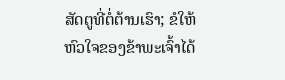ສັດຕູທີ່ຕໍ່ຕ້ານເຮົາ; ຂໍໃຫ້ຫົວໃຈຂອງຂ້າພະເຈົ້າໄດ້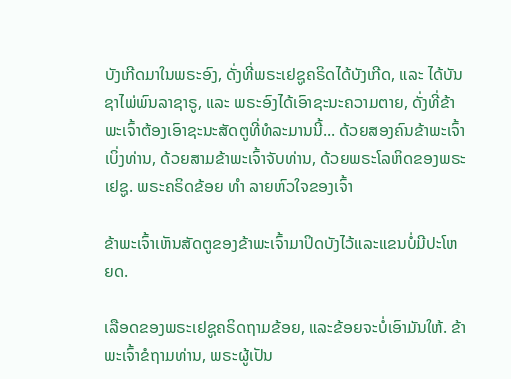ບັງເກີດມາໃນພຣະອົງ, ດັ່ງທີ່ພຣະເຢຊູຄຣິດໄດ້ບັງເກີດ, ແລະ ໄດ້ບັນຊາໄພ່ພົນລາຊາຣູ, ແລະ ພຣະອົງໄດ້ເອົາຊະນະຄວາມຕາຍ, ດັ່ງທີ່ຂ້າພະເຈົ້າຕ້ອງເອົາຊະນະສັດຕູທີ່ທໍລະມານນີ້... ດ້ວຍສອງຄົນຂ້າພະເຈົ້າເບິ່ງທ່ານ, ດ້ວຍສາມຂ້າພະເຈົ້າຈັບທ່ານ, ດ້ວຍພຣະໂລຫິດຂອງພຣະເຢຊູ. ພຣະຄຣິດຂ້ອຍ ທຳ ລາຍຫົວໃຈຂອງເຈົ້າ

ຂ້າພະເຈົ້າເຫັນສັດຕູຂອງຂ້າພະເຈົ້າມາປິດບັງໄວ້ແລະແຂນບໍ່ມີປະໂຫຍດ.

ເລືອດຂອງພຣະເຢຊູຄຣິດຖາມຂ້ອຍ, ແລະຂ້ອຍຈະບໍ່ເອົາມັນໃຫ້. ຂ້າພະເຈົ້າຂໍຖາມທ່ານ, ພຣະຜູ້ເປັນ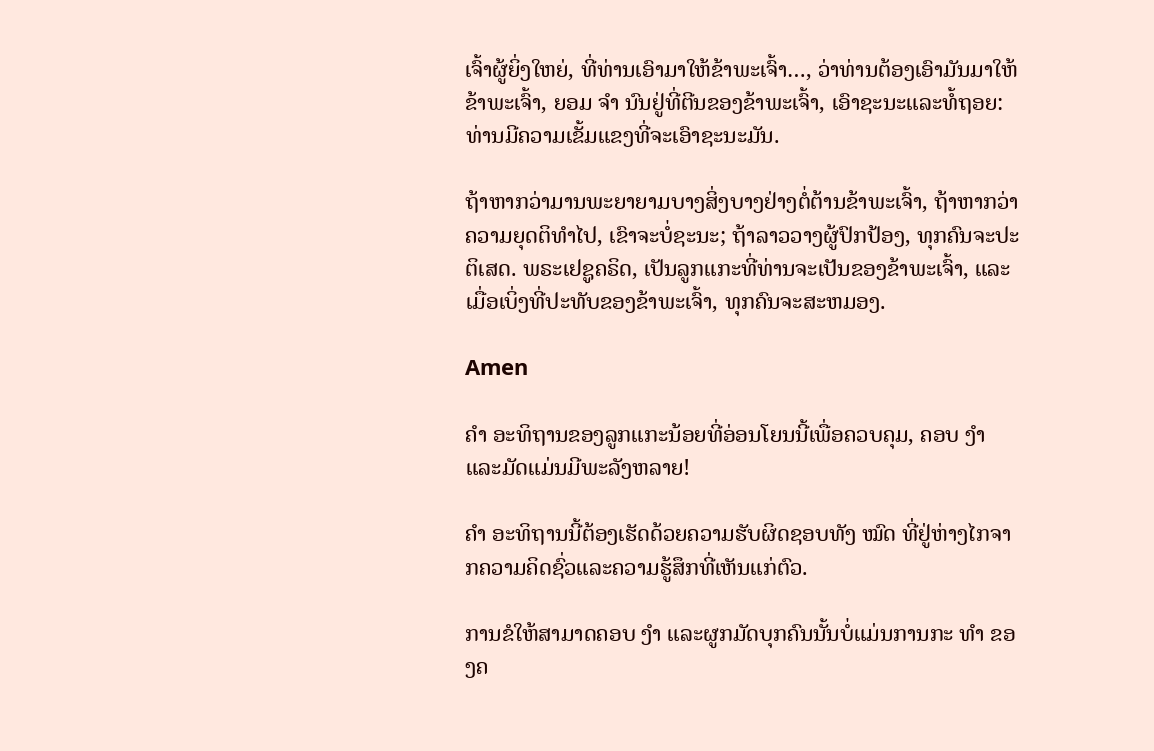ເຈົ້າຜູ້ຍິ່ງໃຫຍ່, ທີ່ທ່ານເອົາມາໃຫ້ຂ້າພະເຈົ້າ…, ວ່າທ່ານຕ້ອງເອົາມັນມາໃຫ້ຂ້າພະເຈົ້າ, ຍອມ ຈຳ ນົນຢູ່ທີ່ຕີນຂອງຂ້າພະເຈົ້າ, ເອົາຊະນະແລະທໍ້ຖອຍ: ທ່ານມີຄວາມເຂັ້ມແຂງທີ່ຈະເອົາຊະນະມັນ.

ຖ້າຫາກວ່າມານພະຍາຍາມບາງສິ່ງບາງຢ່າງຕໍ່ຕ້ານຂ້າພະເຈົ້າ, ຖ້າຫາກວ່າຄວາມຍຸດຕິທໍາໄປ, ເຂົາຈະບໍ່ຊະນະ; ຖ້າລາວວາງຜູ້ປົກປ້ອງ, ທຸກຄົນຈະປະຕິເສດ. ພຣະເຢຊູຄຣິດ, ເປັນລູກແກະທີ່ທ່ານຈະເປັນຂອງຂ້າພະເຈົ້າ, ແລະເມື່ອເບິ່ງທີ່ປະທັບຂອງຂ້າພະເຈົ້າ, ທຸກຄົນຈະສະຫມອງ.

Amen

ຄຳ ອະທິຖານຂອງລູກແກະນ້ອຍທີ່ອ່ອນໂຍນນີ້ເພື່ອຄວບຄຸມ, ຄອບ ງຳ ແລະມັດແມ່ນມີພະລັງຫລາຍ!

ຄຳ ອະທິຖານນີ້ຕ້ອງເຮັດດ້ວຍຄວາມຮັບຜິດຊອບທັງ ໝົດ ທີ່ຢູ່ຫ່າງໄກຈາກຄວາມຄິດຊົ່ວແລະຄວາມຮູ້ສຶກທີ່ເຫັນແກ່ຕົວ.

ການຂໍໃຫ້ສາມາດຄອບ ງຳ ແລະຜູກມັດບຸກຄົນນັ້ນບໍ່ແມ່ນການກະ ທຳ ຂອງຄ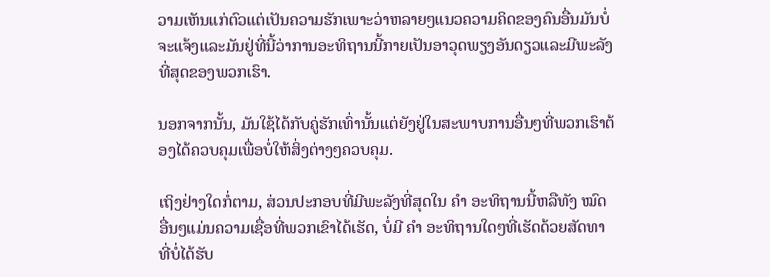ວາມເຫັນແກ່ຕົວແຕ່ເປັນຄວາມຮັກເພາະວ່າຫລາຍໆແນວຄວາມຄິດຂອງຄົນອື່ນມັນບໍ່ຈະແຈ້ງແລະມັນຢູ່ທີ່ນີ້ວ່າການອະທິຖານນີ້ກາຍເປັນອາວຸດພຽງອັນດຽວແລະມີພະລັງທີ່ສຸດຂອງພວກເຮົາ.

ນອກຈາກນັ້ນ, ມັນໃຊ້ໄດ້ກັບຄູ່ຮັກເທົ່ານັ້ນແຕ່ຍັງຢູ່ໃນສະພາບການອື່ນໆທີ່ພວກເຮົາຕ້ອງໄດ້ຄວບຄຸມເພື່ອບໍ່ໃຫ້ສິ່ງຕ່າງໆຄວບຄຸມ.

ເຖິງຢ່າງໃດກໍ່ຕາມ, ສ່ວນປະກອບທີ່ມີພະລັງທີ່ສຸດໃນ ຄຳ ອະທິຖານນີ້ຫລືທັງ ໝົດ ອື່ນໆແມ່ນຄວາມເຊື່ອທີ່ພວກເຂົາໄດ້ເຮັດ, ບໍ່ມີ ຄຳ ອະທິຖານໃດໆທີ່ເຮັດດ້ວຍສັດທາທີ່ບໍ່ໄດ້ຮັບ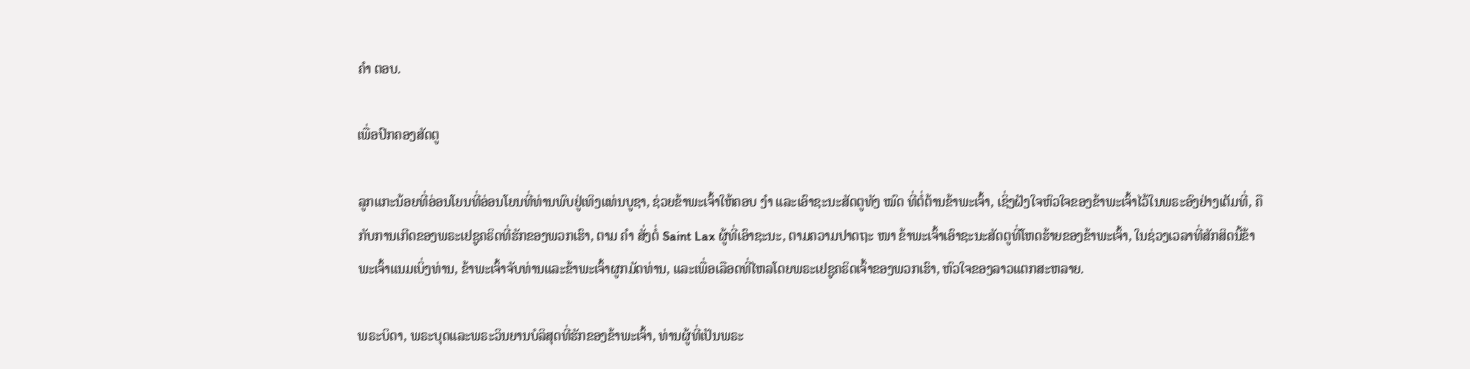ຄຳ ຕອບ.

ເພື່ອປົກຄອງສັດຕູ

ລູກແກະນ້ອຍທີ່ອ່ອນໂຍນທີ່ອ່ອນໂຍນທີ່ທ່ານພົບຢູ່ເທິງແທ່ນບູຊາ, ຊ່ວຍຂ້າພະເຈົ້າໃຫ້ຄອບ ງຳ ແລະເອົາຊະນະສັດຕູທັງ ໝົດ ທີ່ຕໍ່ຕ້ານຂ້າພະເຈົ້າ, ເຊິ່ງຝັງໃຈຫົວໃຈຂອງຂ້າພະເຈົ້າໄວ້ໃນພຣະອົງຢ່າງເຕັມທີ່, ຄືກັບການເກີດຂອງພຣະເຢຊູຄຣິດທີ່ຮັກຂອງພວກເຮົາ, ຕາມ ຄຳ ສັ່ງຕໍ່ Saint Lax ຜູ້ທີ່ເອົາຊະນະ, ຕາມຄວາມປາດຖະ ໜາ ຂ້າພະເຈົ້າເອົາຊະນະສັດຕູທີ່ໂຫດຮ້າຍຂອງຂ້າພະເຈົ້າ, ໃນຊ່ວງເວລາທີ່ສັກສິດນີ້ຂ້າພະເຈົ້າແນມເບິ່ງທ່ານ, ຂ້າພະເຈົ້າຈັບທ່ານແລະຂ້າພະເຈົ້າຜູກມັດທ່ານ, ແລະເພື່ອເລືອດທີ່ໄຫລໂດຍພຣະເຢຊູຄຣິດເຈົ້າຂອງພວກເຮົາ, ຫົວໃຈຂອງລາວແຕກສະຫລາຍ.

ພຣະບິດາ, ພຣະບຸດແລະພຣະວິນຍານບໍລິສຸດທີ່ຮັກຂອງຂ້າພະເຈົ້າ, ທ່ານຜູ້ທີ່ເປັນພຣະ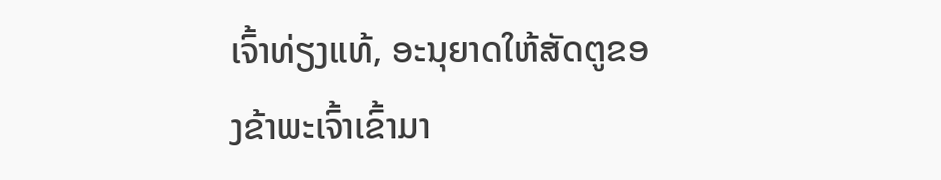ເຈົ້າທ່ຽງແທ້, ອະນຸຍາດໃຫ້ສັດຕູຂອງຂ້າພະເຈົ້າເຂົ້າມາ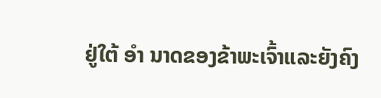ຢູ່ໃຕ້ ອຳ ນາດຂອງຂ້າພະເຈົ້າແລະຍັງຄົງ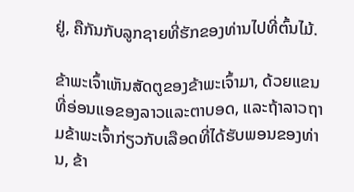ຢູ່, ຄືກັນກັບລູກຊາຍທີ່ຮັກຂອງທ່ານໄປທີ່ຕົ້ນໄມ້.

ຂ້າພະເຈົ້າເຫັນສັດຕູຂອງຂ້າພະເຈົ້າມາ, ດ້ວຍແຂນທີ່ອ່ອນແອຂອງລາວແລະຕາບອດ, ແລະຖ້າລາວຖາມຂ້າພະເຈົ້າກ່ຽວກັບເລືອດທີ່ໄດ້ຮັບພອນຂອງທ່ານ, ຂ້າ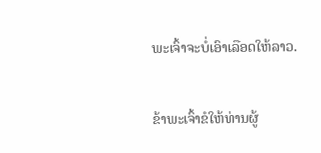ພະເຈົ້າຈະບໍ່ເອົາເລືອດໃຫ້ລາວ.

ຂ້າພະເຈົ້າຂໍໃຫ້ທ່ານຜູ້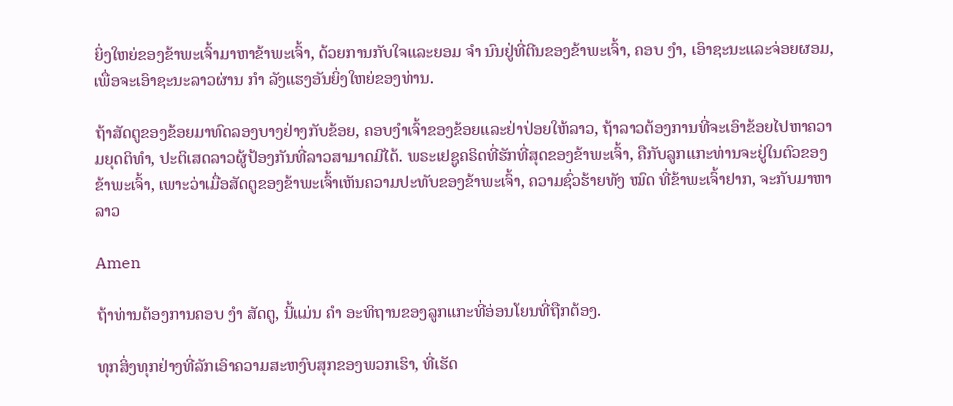ຍິ່ງໃຫຍ່ຂອງຂ້າພະເຈົ້າມາຫາຂ້າພະເຈົ້າ, ດ້ວຍການກັບໃຈແລະຍອມ ຈຳ ນົນຢູ່ທີ່ຕີນຂອງຂ້າພະເຈົ້າ, ຄອບ ງຳ, ເອົາຊະນະແລະຈ່ອຍຜອມ, ເພື່ອຈະເອົາຊະນະລາວຜ່ານ ກຳ ລັງແຮງອັນຍິ່ງໃຫຍ່ຂອງທ່ານ.

ຖ້າສັດຕູຂອງຂ້ອຍມາທົດລອງບາງຢ່າງກັບຂ້ອຍ, ຄອບງໍາເຈົ້າຂອງຂ້ອຍແລະຢ່າປ່ອຍໃຫ້ລາວ, ຖ້າລາວຕ້ອງການທີ່ຈະເອົາຂ້ອຍໄປຫາຄວາມຍຸດຕິທໍາ, ປະຕິເສດລາວຜູ້ປ້ອງກັນທີ່ລາວສາມາດມີໄດ້. ພຣະເຢຊູຄຣິດທີ່ຮັກທີ່ສຸດຂອງຂ້າພະເຈົ້າ, ຄືກັບລູກແກະທ່ານຈະຢູ່ໃນຕົວຂອງຂ້າພະເຈົ້າ, ເພາະວ່າເມື່ອສັດຕູຂອງຂ້າພະເຈົ້າເຫັນຄວາມປະທັບຂອງຂ້າພະເຈົ້າ, ຄວາມຊົ່ວຮ້າຍທັງ ໝົດ ທີ່ຂ້າພະເຈົ້າຢາກ, ຈະກັບມາຫາລາວ

Amen

ຖ້າທ່ານຕ້ອງການຄອບ ງຳ ສັດຕູ, ນີ້ແມ່ນ ຄຳ ອະທິຖານຂອງລູກແກະທີ່ອ່ອນໂຍນທີ່ຖືກຕ້ອງ.

ທຸກສິ່ງທຸກຢ່າງທີ່ລັກເອົາຄວາມສະຫງົບສຸກຂອງພວກເຮົາ, ທີ່ເຮັດ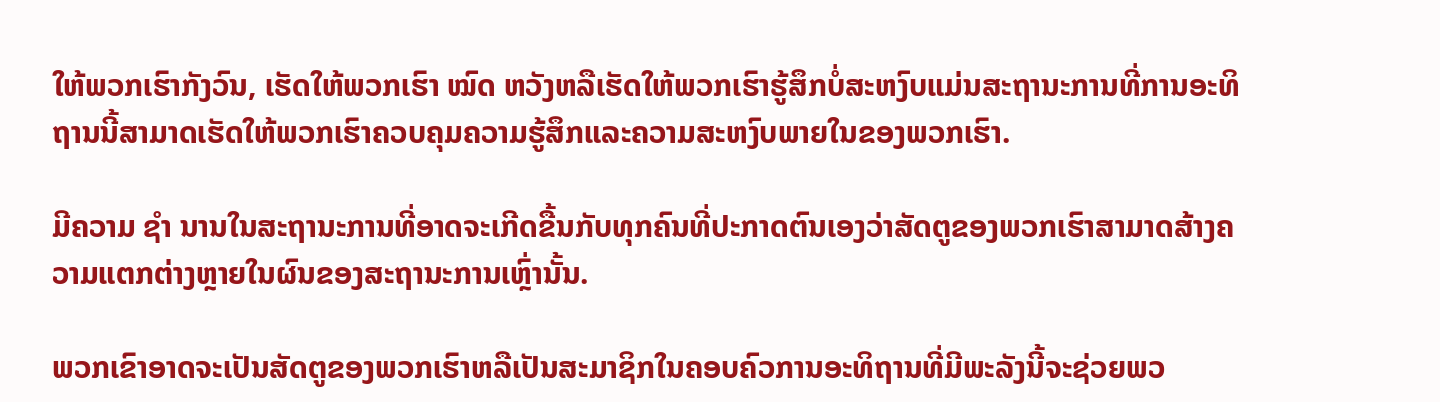ໃຫ້ພວກເຮົາກັງວົນ, ເຮັດໃຫ້ພວກເຮົາ ໝົດ ຫວັງຫລືເຮັດໃຫ້ພວກເຮົາຮູ້ສຶກບໍ່ສະຫງົບແມ່ນສະຖານະການທີ່ການອະທິຖານນີ້ສາມາດເຮັດໃຫ້ພວກເຮົາຄວບຄຸມຄວາມຮູ້ສຶກແລະຄວາມສະຫງົບພາຍໃນຂອງພວກເຮົາ.

ມີຄວາມ ຊຳ ນານໃນສະຖານະການທີ່ອາດຈະເກີດຂື້ນກັບທຸກຄົນທີ່ປະກາດຕົນເອງວ່າສັດຕູຂອງພວກເຮົາສາມາດສ້າງຄວາມແຕກຕ່າງຫຼາຍໃນຜົນຂອງສະຖານະການເຫຼົ່ານັ້ນ.

ພວກເຂົາອາດຈະເປັນສັດຕູຂອງພວກເຮົາຫລືເປັນສະມາຊິກໃນຄອບຄົວການອະທິຖານທີ່ມີພະລັງນີ້ຈະຊ່ວຍພວ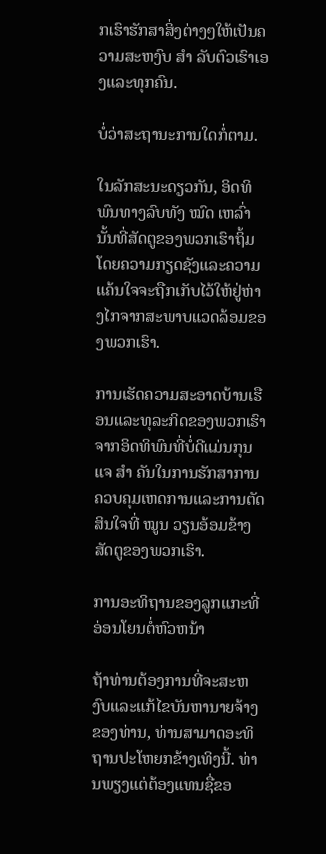ກເຮົາຮັກສາສິ່ງຕ່າງໆໃຫ້ເປັນຄວາມສະຫງົບ ສຳ ລັບຕົວເຮົາເອງແລະທຸກຄົນ.

ບໍ່ວ່າສະຖານະການໃດກໍ່ຕາມ.

ໃນລັກສະນະດຽວກັນ, ອິດທິພົນທາງລົບທັງ ໝົດ ເຫລົ່ານັ້ນທີ່ສັດຕູຂອງພວກເຮົາຖິ້ມໂດຍຄວາມກຽດຊັງແລະຄວາມແຄ້ນໃຈຈະຖືກເກັບໄວ້ໃຫ້ຢູ່ຫ່າງໄກຈາກສະພາບແວດລ້ອມຂອງພວກເຮົາ.

ການເຮັດຄວາມສະອາດບ້ານເຮືອນແລະທຸລະກິດຂອງພວກເຮົາຈາກອິດທິພົນທີ່ບໍ່ດີແມ່ນກຸນແຈ ສຳ ຄັນໃນການຮັກສາການຄວບຄຸມເຫດການແລະການຕັດສິນໃຈທີ່ ໝູນ ວຽນອ້ອມຂ້າງສັດຕູຂອງພວກເຮົາ.

ການອະທິຖານຂອງລູກແກະທີ່ອ່ອນໂຍນຕໍ່ຫົວຫນ້າ

ຖ້າທ່ານຕ້ອງການທີ່ຈະສະຫງົບແລະແກ້ໄຂບັນຫານາຍຈ້າງຂອງທ່ານ, ທ່ານສາມາດອະທິຖານປະໂຫຍກຂ້າງເທິງນີ້. ທ່ານພຽງແຕ່ຕ້ອງແທນຊື່ຂອ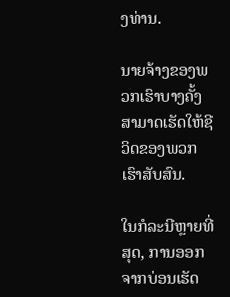ງທ່ານ.

ນາຍຈ້າງຂອງພວກເຮົາບາງຄັ້ງສາມາດເຮັດໃຫ້ຊີວິດຂອງພວກເຮົາສັບສົນ.

ໃນກໍລະນີຫຼາຍທີ່ສຸດ, ການອອກຈາກບ່ອນເຮັດ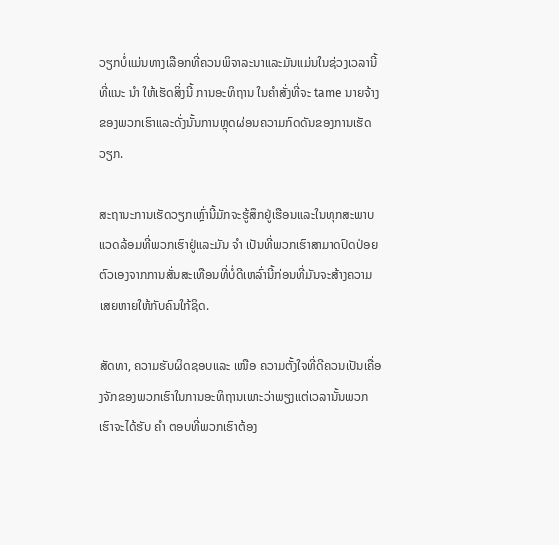ວຽກບໍ່ແມ່ນທາງເລືອກທີ່ຄວນພິຈາລະນາແລະມັນແມ່ນໃນຊ່ວງເວລານີ້ທີ່ແນະ ນຳ ໃຫ້ເຮັດສິ່ງນີ້ ການອະທິຖານ ໃນຄໍາສັ່ງທີ່ຈະ tame ນາຍຈ້າງຂອງພວກເຮົາແລະດັ່ງນັ້ນການຫຼຸດຜ່ອນຄວາມກົດດັນຂອງການເຮັດວຽກ.

ສະຖານະການເຮັດວຽກເຫຼົ່ານີ້ມັກຈະຮູ້ສຶກຢູ່ເຮືອນແລະໃນທຸກສະພາບແວດລ້ອມທີ່ພວກເຮົາຢູ່ແລະມັນ ຈຳ ເປັນທີ່ພວກເຮົາສາມາດປົດປ່ອຍຕົວເອງຈາກການສັ່ນສະເທືອນທີ່ບໍ່ດີເຫລົ່ານີ້ກ່ອນທີ່ມັນຈະສ້າງຄວາມເສຍຫາຍໃຫ້ກັບຄົນໃກ້ຊິດ.

ສັດທາ, ຄວາມຮັບຜິດຊອບແລະ ເໜືອ ຄວາມຕັ້ງໃຈທີ່ດີຄວນເປັນເຄື່ອງຈັກຂອງພວກເຮົາໃນການອະທິຖານເພາະວ່າພຽງແຕ່ເວລານັ້ນພວກເຮົາຈະໄດ້ຮັບ ຄຳ ຕອບທີ່ພວກເຮົາຕ້ອງ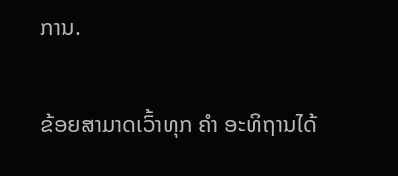ການ.

ຂ້ອຍສາມາດເວົ້າທຸກ ຄຳ ອະທິຖານໄດ້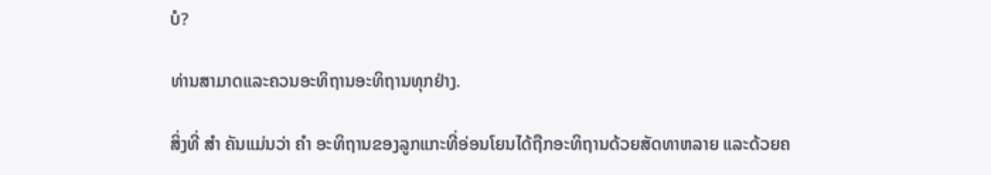ບໍ?

ທ່ານສາມາດແລະຄວນອະທິຖານອະທິຖານທຸກຢ່າງ.

ສິ່ງທີ່ ສຳ ຄັນແມ່ນວ່າ ຄຳ ອະທິຖານຂອງລູກແກະທີ່ອ່ອນໂຍນໄດ້ຖືກອະທິຖານດ້ວຍສັດທາຫລາຍ ແລະດ້ວຍຄ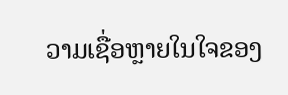ວາມເຊື່ອຫຼາຍໃນໃຈຂອງ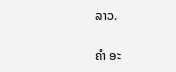ລາວ.

ຄຳ ອະ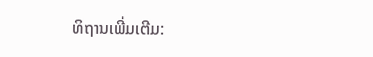ທິຖານເພີ່ມເຕີມ: